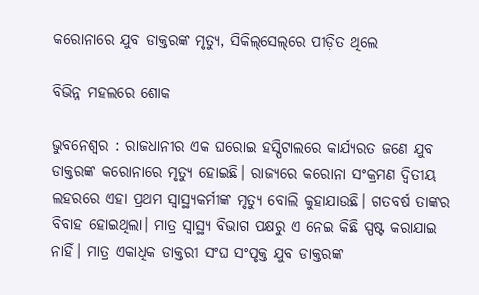କରୋନାରେ ଯୁବ ଡାକ୍ତରଙ୍କ ମୃତ୍ୟୁ, ସିକିଲ୍‌ସେଲ୍‌ରେ ପୀଡ଼ିତ ଥିଲେ

ବିଭିନ୍ନ ମହଲରେ ଶୋକ

ଭୁବନେଶ୍ବର : ରାଜଧାନୀର ଏକ ଘ‌ରୋଇ ହସ୍ପିଟାଲରେ କାର୍ଯ୍ୟରତ ଜଣେ ଯୁବ ଡାକ୍ତରଙ୍କ କରୋନାରେ ମୃତ୍ୟୁ ‌ହୋଇଛି। ରାଜ୍ୟରେ କରୋନା ସଂକ୍ରମଣ ଦ୍ବିତୀୟ ଲହରରେ ଏହା ପ୍ରଥମ ସ୍ବାସ୍ଥ୍ୟକର୍ମୀଙ୍କ ମୃତ୍ୟୁ ବୋଲି କୁହାଯାଉଛି। ଗତବର୍ଷ ତାଙ୍କର ବିବାହ ହୋଇଥିଲା। ମାତ୍ର ସ୍ବାସ୍ଥ୍ୟ ବିଭାଗ ପକ୍ଷରୁ ଏ ନେଇ କିଛି ସ୍ପଷ୍ଟ କରାଯାଇ ନାହିଁ। ମାତ୍ର ଏକାଧିକ ଡାକ୍ତରୀ ସଂଘ ସଂପୃକ୍ତ ଯୁବ ଡାକ୍ତରଙ୍କ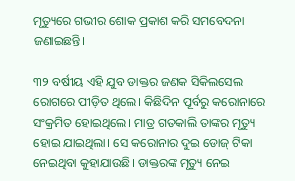ମୃତ୍ୟୁରେ ଗଭୀର ଶୋକ ପ୍ରକାଶ କରି ସମବେଦନା ଜଣାଇଛନ୍ତି।

୩୨ ବର୍ଷୀୟ ଏହି ଯୁବ ଡାକ୍ତର ଜଣକ ସିକିଲସେଲ ରୋଗରେ ପୀଡ଼ିତ ଥିଲେ। କିଛିଦିନ ପୂର୍ବରୁ କରୋନାରେ ସଂକ୍ରମିତ ହୋଇଥିଲେ। ମାତ୍ର ଗତକାଲି ତାଙ୍କର ମୃତ୍ୟୁ ହୋଇ ଯାଇଥିଲା। ସେ କରୋନାର ଦୁଇ ଡୋଜ୍ ଟିକା ନେଇଥିବା କୁହାଯାଉଛି। ଡାକ୍ତରଙ୍କ ମୃତ୍ୟୁ ନେଇ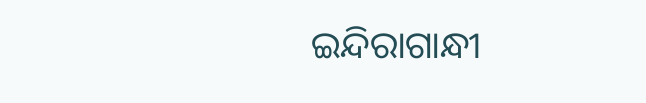ଇନ୍ଦିରାଗାନ୍ଧୀ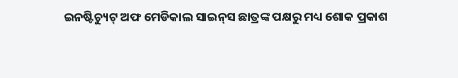ଇନଷ୍ଟିଚ୍ୟୁଟ୍‌ ଅଫ ମେଡିକାଲ ସାଇନ୍‌ସ ଛାତ୍ରଙ୍କ ପକ୍ଷରୁ ମଧ୍ୟ ଶୋକ ପ୍ରକାଶ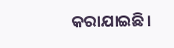କରାଯାଇଛି।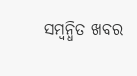ସମ୍ବନ୍ଧିତ ଖବର